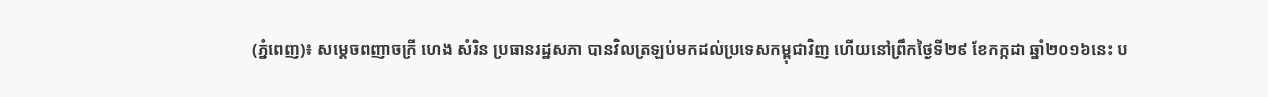(ភ្នំពេញ)៖ សម្ដេចពញាចក្រី ហេង សំរិន ប្រធានរដ្ឋសភា បានវិលត្រឡប់មកដល់ប្រទេសកម្ពុជាវិញ ហើយនៅព្រឹកថ្ងៃទី២៩ ខែកក្កដា ឆ្នាំ២០១៦នេះ ប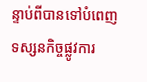ន្ទាប់ពីបានទៅបំពេញទស្សនកិច្ចផ្លូវការ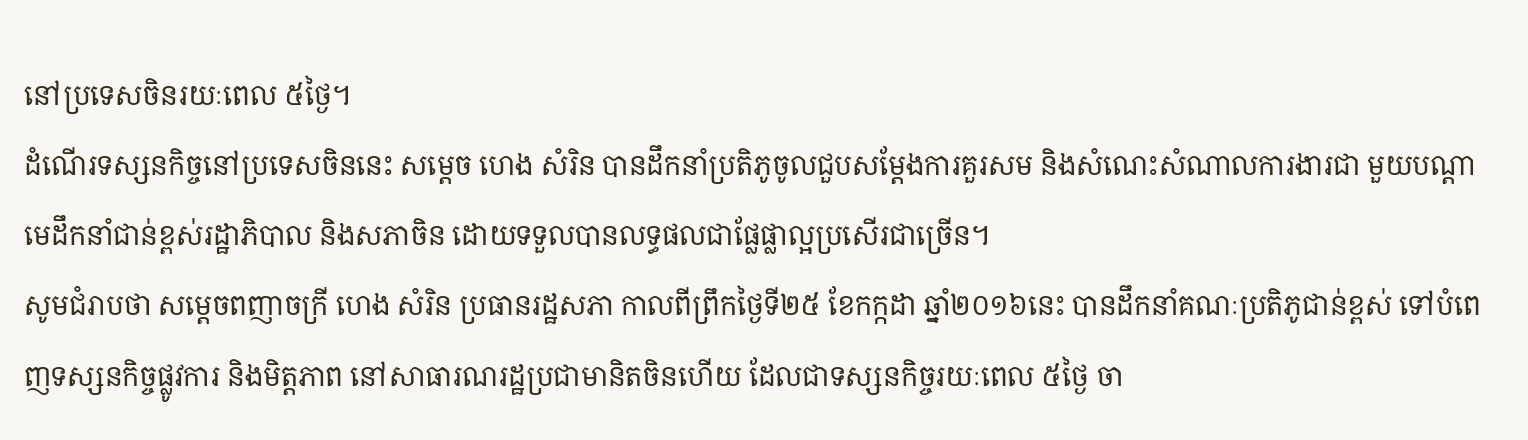នៅប្រទេសចិនរយៈពេល ៥ថ្ងៃ។
ដំណើរទស្សនកិច្ចនៅប្រទេសចិននេះ សម្តេច ហេង សំរិន បានដឹកនាំប្រតិភូចូលជួបសម្តែងការគួរសម និងសំណេះសំណាលការងារជា មួយបណ្តាមេដឹកនាំជាន់ខ្ពស់រដ្ឋាភិបាល និងសភាចិន ដោយទទួលបានលទ្ធផលជាផ្លែផ្លាល្អប្រសើរជាច្រើន។
សូមជំរាបថា សម្ដេចពញាចក្រី ហេង សំរិន ប្រធានរដ្ឋសភា កាលពីព្រឹកថ្ងៃទី២៥ ខែកក្កដា ឆ្នាំ២០១៦នេះ បានដឹកនាំគណៈប្រតិភូជាន់ខ្ពស់ ទៅបំពេញទស្សនកិច្ចផ្លូវការ និងមិត្តភាព នៅសាធារណរដ្ឋប្រជាមានិតចិនហើយ ដែលជាទស្សនកិច្ចរយៈពេល ៥ថ្ងៃ ចា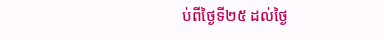ប់ពីថ្ងៃទី២៥ ដល់ថ្ងៃ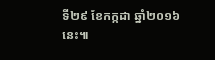ទី២៩ ខែកក្កដា ឆ្នាំ២០១៦នេះ៕